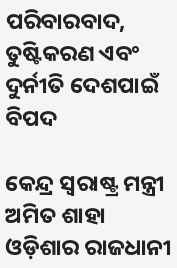ପରିବାରବାଦ, ତୁଷ୍ଟିକରଣ ଏବଂ ଦୁର୍ନୀତି ଦେଶପାଇଁ ବିପଦ

କେନ୍ଦ୍ର ସ୍ୱରାଷ୍ଟ୍ର ମନ୍ତ୍ରୀ ଅମିତ ଶାହା ଓଡ଼ିଶାର ରାଜଧାନୀ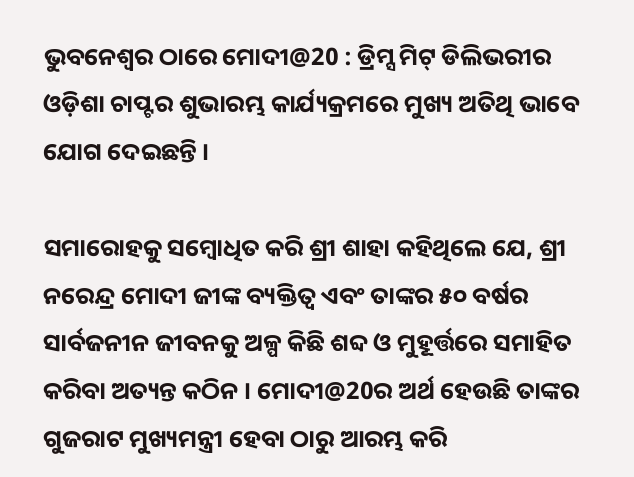ଭୁବନେଶ୍ୱର ଠାରେ ମୋଦୀ@20 : ଡ୍ରିମ୍ସ ମିଟ୍‌ ଡିଲିଭରୀର ଓଡ଼ିଶା ଚାପ୍ଟର ଶୁଭାରମ୍ଭ କାର୍ଯ୍ୟକ୍ରମରେ ମୁଖ୍ୟ ଅତିଥି ଭାବେ ଯୋଗ ଦେଇଛନ୍ତି ।

ସମାରୋହକୁ ସମ୍ବୋଧିତ କରି ଶ୍ରୀ ଶାହା କହିଥିଲେ ଯେ, ଶ୍ରୀ ନରେନ୍ଦ୍ର ମୋଦୀ ଜୀଙ୍କ ବ୍ୟକ୍ତିତ୍ୱ ଏବଂ ତାଙ୍କର ୫୦ ବର୍ଷର ସାର୍ବଜନୀନ ଜୀବନକୁ ଅଳ୍ପ କିଛି ଶବ୍ଦ ଓ ମୁହୂର୍ତ୍ତରେ ସମାହିତ କରିବା ଅତ୍ୟନ୍ତ କଠିନ । ମୋଦୀ@20ର ଅର୍ଥ ହେଉଛି ତାଙ୍କର ଗୁଜରାଟ ମୁଖ୍ୟମନ୍ତ୍ରୀ ହେବା ଠାରୁ ଆରମ୍ଭ କରି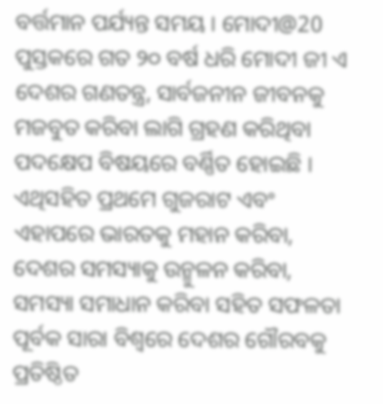ବର୍ତ୍ତମାନ ପର୍ଯ୍ୟନ୍ତ ସମୟ । ମୋଦୀ@20 ପୁସ୍ତକରେ ଗତ ୨୦ ବର୍ଷ ଧରି ମୋଦୀ ଜୀ ଏ ଦେଶର ଗଣତନ୍ତ୍ର, ସାର୍ବଜନୀନ ଜୀବନକୁ ମଜବୁତ କରିବା ଲାଗି ଗ୍ରହଣ କରିଥିବା ପଦକ୍ଷେପ ବିଷୟରେ ବର୍ଣ୍ଣିତ ହୋଇଛି । ଏଥିସହିତ ପ୍ରଥମେ ଗୁଜରାଟ ଏବଂ ଏହାପରେ ଭାରତକୁ ମହାନ କରିବା, ଦେଶର ସମସ୍ୟାକୁ ଉନ୍ମୁଳନ କରିବା, ସମସ୍ୟା ସମାଧାନ କରିବା ସହିତ ସଫଳତା ପୂର୍ବକ ସାରା ବିଶ୍ୱରେ ଦେଶର ଗୌରବକୁ ପ୍ରତିଷ୍ଠିତ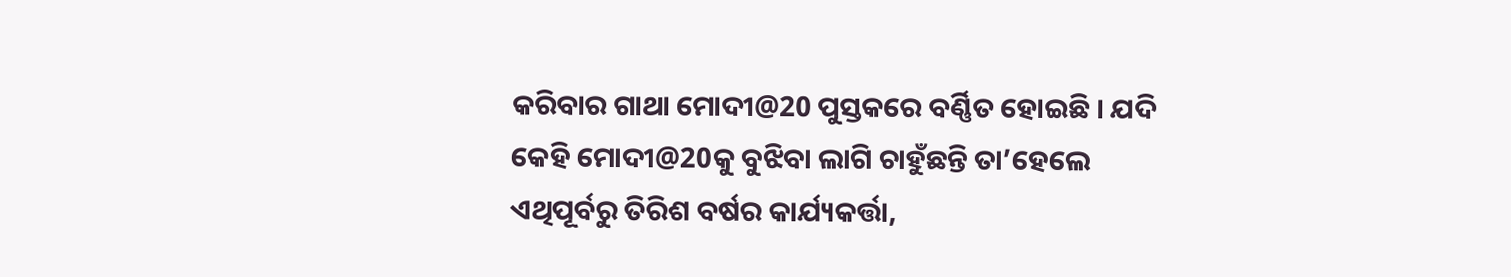କରିବାର ଗାଥା ମୋଦୀ@20 ପୁସ୍ତକରେ ବର୍ଣ୍ଣିତ ହୋଇଛି । ଯଦି କେହି ମୋଦୀ@20କୁ ବୁଝିବା ଲାଗି ଚାହୁଁଛନ୍ତି ତା’ହେଲେ ଏଥିପୂର୍ବରୁ ତିରିଶ ବର୍ଷର କାର୍ଯ୍ୟକର୍ତ୍ତା,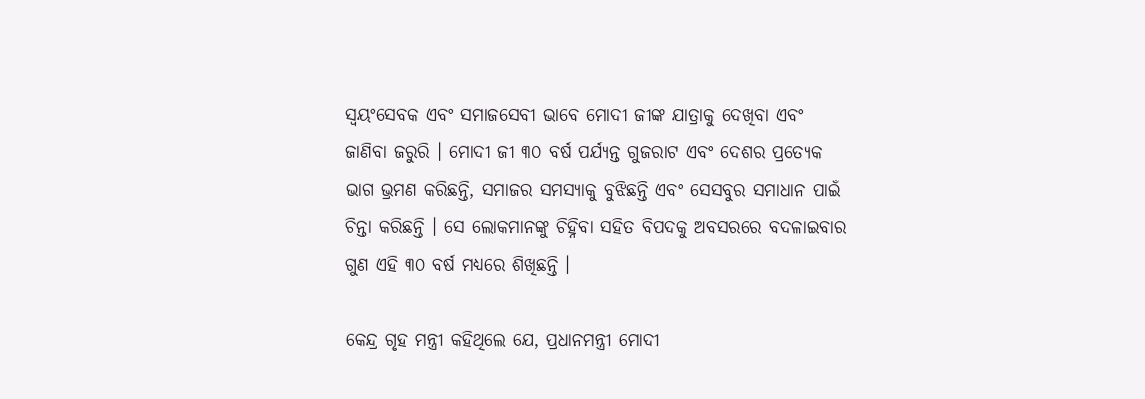ସ୍ୱୟଂସେବକ ଏବଂ ସମାଜସେବୀ ଭାବେ ମୋଦୀ ଜୀଙ୍କ ଯାତ୍ରାକୁ ଦେଖିବା ଏବଂ ଜାଣିବା ଜରୁରି । ମୋଦୀ ଜୀ ୩୦ ବର୍ଷ ପର୍ଯ୍ୟନ୍ତ ଗୁଜରାଟ ଏବଂ ଦେଶର ପ୍ରତ୍ୟେକ ଭାଗ ଭ୍ରମଣ କରିଛନ୍ତି, ସମାଜର ସମସ୍ୟାକୁ ବୁଝିଛନ୍ତି ଏବଂ ସେସବୁର ସମାଧାନ ପାଇଁ ଚିନ୍ତା କରିଛନ୍ତି । ସେ ଲୋକମାନଙ୍କୁ ଚିହ୍ନିବା ସହିତ ବିପଦକୁ ଅବସରରେ ବଦଳାଇବାର ଗୁଣ ଏହି ୩୦ ବର୍ଷ ମଧ୍ୟରେ ଶିଖିଛନ୍ତି ।

କେନ୍ଦ୍ର ଗୃହ ମନ୍ତ୍ରୀ କହିଥିଲେ ଯେ, ପ୍ରଧାନମନ୍ତ୍ରୀ ମୋଦୀ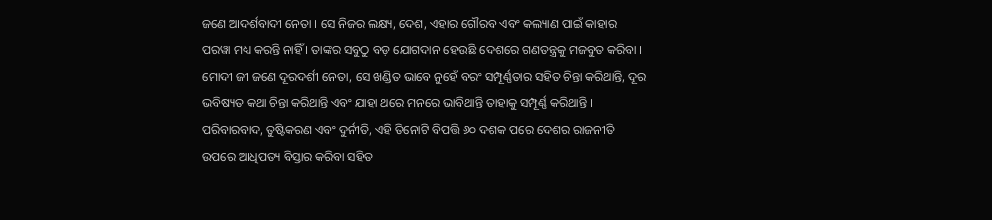ଜଣେ ଆଦର୍ଶବାଦୀ ନେତା । ସେ ନିଜର ଲକ୍ଷ୍ୟ, ଦେଶ, ଏହାର ଗୌରବ ଏବଂ କଲ୍ୟାଣ ପାଇଁ କାହାର ପରୱା ମଧ୍ୟ କରନ୍ତି ନାହିଁ । ତାଙ୍କର ସବୁଠୁ ବଡ଼ ଯୋଗଦାନ ହେଉଛି ଦେଶରେ ଗଣତନ୍ତ୍ରକୁ ମଜବୁତ କରିବା । ମୋଦୀ ଜୀ ଜଣେ ଦୂରଦର୍ଶୀ ନେତା, ସେ ଖଣ୍ଡିତ ଭାବେ ନୁହେଁ ବରଂ ସମ୍ପୂର୍ଣ୍ଣତାର ସହିତ ଚିନ୍ତା କରିଥାନ୍ତି, ଦୂର ଭବିଷ୍ୟତ କଥା ଚିନ୍ତା କରିଥାନ୍ତି ଏବଂ ଯାହା ଥରେ ମନରେ ଭାବିଥାନ୍ତି ତାହାକୁ ସମ୍ପୂର୍ଣ୍ଣ କରିଥାନ୍ତି । ପରିବାରବାଦ, ତୁଷ୍ଟିକରଣ ଏବଂ ଦୁର୍ନୀତି, ଏହି ତିନୋଟି ବିପତ୍ତି ୬୦ ଦଶକ ପରେ ଦେଶର ରାଜନୀତି ଉପରେ ଆଧିପତ୍ୟ ବିସ୍ତାର କରିବା ସହିତ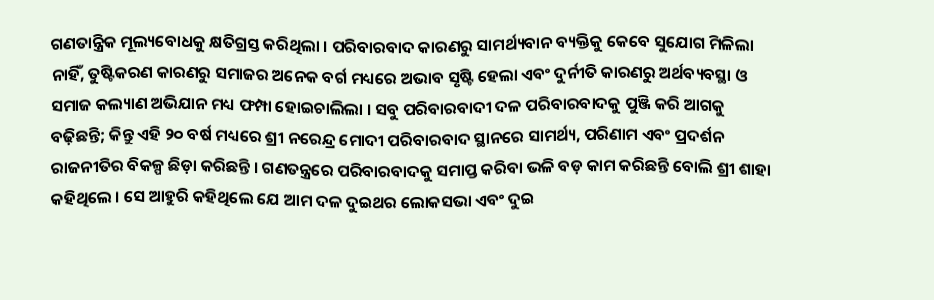ଗଣତାନ୍ତ୍ରିକ ମୂଲ୍ୟବୋଧକୁ କ୍ଷତିଗ୍ରସ୍ତ କରିଥିଲା । ପରିବାରବାଦ କାରଣରୁ ସାମର୍ଥ୍ୟବାନ ବ୍ୟକ୍ତିକୁ କେବେ ସୁଯୋଗ ମିଳିଲା ନାହିଁ, ତୁଷ୍ଟିକରଣ କାରଣରୁ ସମାଜର ଅନେକ ବର୍ଗ ମଧ୍ୟରେ ଅଭାବ ସୃଷ୍ଟି ହେଲା ଏବଂ ଦୁର୍ନୀତି କାରଣରୁ ଅର୍ଥବ୍ୟବସ୍ଥା ଓ ସମାଜ କଲ୍ୟାଣ ଅଭିଯାନ ମଧ୍ୟ ଫମ୍ପା ହୋଇଚାଲିଲା । ସବୁ ପରିବାରବାଦୀ ଦଳ ପରିବାରବାଦକୁ ପୁଞ୍ଜି କରି ଆଗକୁ ବଢ଼ିଛନ୍ତି; କିନ୍ତୁ ଏହି ୨୦ ବର୍ଷ ମଧ୍ୟରେ ଶ୍ରୀ ନରେନ୍ଦ୍ର ମୋଦୀ ପରିବାରବାଦ ସ୍ଥାନରେ ସାମର୍ଥ୍ୟ, ପରିଣାମ ଏବଂ ପ୍ରଦର୍ଶନ ରାଜନୀତିର ବିକଳ୍ପ ଛିଡ଼ା କରିଛନ୍ତି । ଗଣତନ୍ତ୍ରରେ ପରିବାରବାଦକୁ ସମାପ୍ତ କରିବା ଭଳି ବଡ଼ କାମ କରିଛନ୍ତି ବୋଲି ଶ୍ରୀ ଶାହା କହିଥିଲେ । ସେ ଆହୁରି କହିଥିଲେ ଯେ ଆମ ଦଳ ଦୁଇଥର ଲୋକସଭା ଏବଂ ଦୁଇ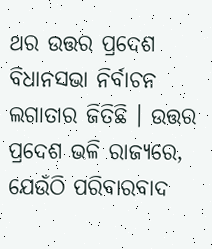ଥର ଉତ୍ତର ପ୍ରଦେଶ ବିଧାନସଭା ନିର୍ବାଚନ ଲଗାତାର ଜିତିଛି । ଉତ୍ତର ପ୍ରଦେଶ ଭଳି ରାଜ୍ୟରେ, ଯେଉଁଠି ପରିବାରବାଦ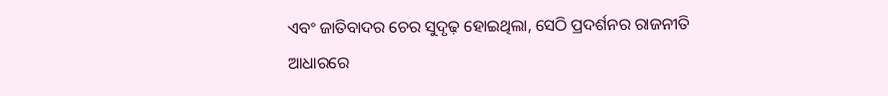ଏବଂ ଜାତିବାଦର ଚେର ସୁଦୃଢ଼ ହୋଇଥିଲା, ସେଠି ପ୍ରଦର୍ଶନର ରାଜନୀତି ଆଧାରରେ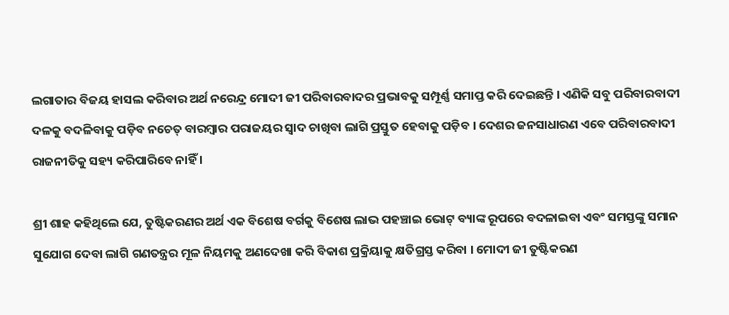ଲଗାତାର ବିଜୟ ହାସଲ କରିବାର ଅର୍ଥ ନରେନ୍ଦ୍ର ମୋଦୀ ଜୀ ପରିବାରବାଦର ପ୍ରଭାବକୁ ସମ୍ପୂର୍ଣ୍ଣ ସମାପ୍ତ କରି ଦେଇଛନ୍ତି । ଏଣିକି ସବୁ ପରିବାରବାଦୀ ଦଳକୁ ବଦଳିବାକୁ ପଡ଼ିବ ନଚେତ୍‌ ବାରମ୍ବାର ପରାଜୟର ସ୍ୱାଦ ଚାଖିବା ଲାଗି ପ୍ରସ୍ତୁତ ହେବାକୁ ପଡ଼ିବ । ଦେଶର ଜନସାଧାରଣ ଏବେ ପରିବାରବାଦୀ ରାଜନୀତିକୁ ସହ୍ୟ କରିପାରିବେ ନାହିଁ ।

ଶ୍ରୀ ଶାହ କହିଥିଲେ ଯେ, ତୁଷ୍ଟିକରଣର ଅର୍ଥ ଏକ ବିଶେଷ ବର୍ଗକୁ ବିଶେଷ ଲାଭ ପହଞ୍ଚାଇ ଭୋଟ୍‌ ବ୍ୟାଙ୍କ ରୂପରେ ବଦଳାଇବା ଏବଂ ସମସ୍ତଙ୍କୁ ସମାନ ସୁଯୋଗ ଦେବା ଲାଗି ଗଣତନ୍ତ୍ରର ମୂଳ ନିୟମକୁ ଅଣଦେଖା କରି ବିକାଶ ପ୍ରକ୍ରିୟାକୁ କ୍ଷତିଗ୍ରସ୍ତ କରିବା । ମୋଦୀ ଜୀ ତୁଷ୍ଟିକରଣ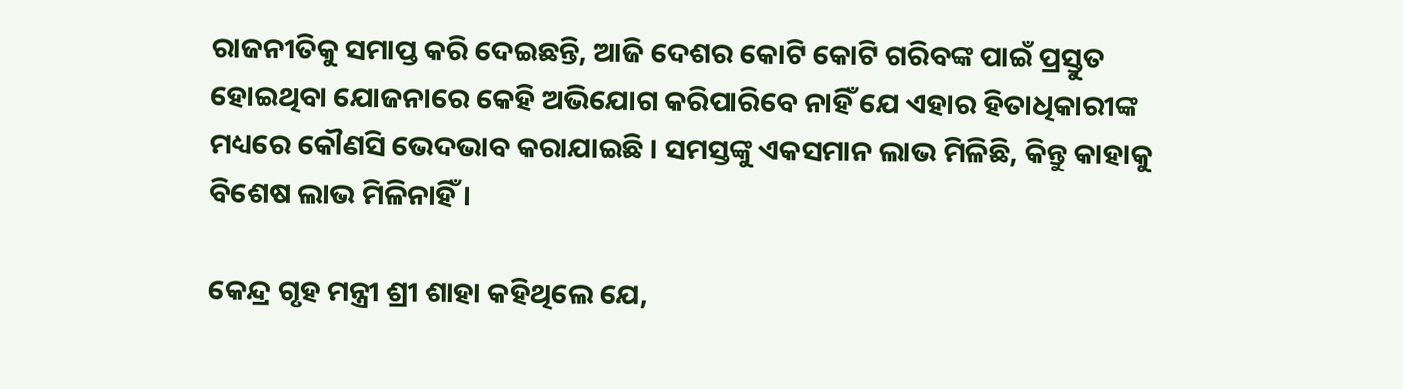ରାଜନୀତିକୁ ସମାପ୍ତ କରି ଦେଇଛନ୍ତି, ଆଜି ଦେଶର କୋଟି କୋଟି ଗରିବଙ୍କ ପାଇଁ ପ୍ରସ୍ତୁତ ହୋଇଥିବା ଯୋଜନାରେ କେହି ଅଭିଯୋଗ କରିପାରିବେ ନାହିଁ ଯେ ଏହାର ହିତାଧିକାରୀଙ୍କ ମଧ୍ୟରେ କୌଣସି ଭେଦଭାବ କରାଯାଇଛି । ସମସ୍ତଙ୍କୁ ଏକସମାନ ଲାଭ ମିଳିଛି, କିନ୍ତୁ କାହାକୁ ବିଶେଷ ଲାଭ ମିଳିନାହିଁ ।

କେନ୍ଦ୍ର ଗୃହ ମନ୍ତ୍ରୀ ଶ୍ରୀ ଶାହା କହିଥିଲେ ଯେ,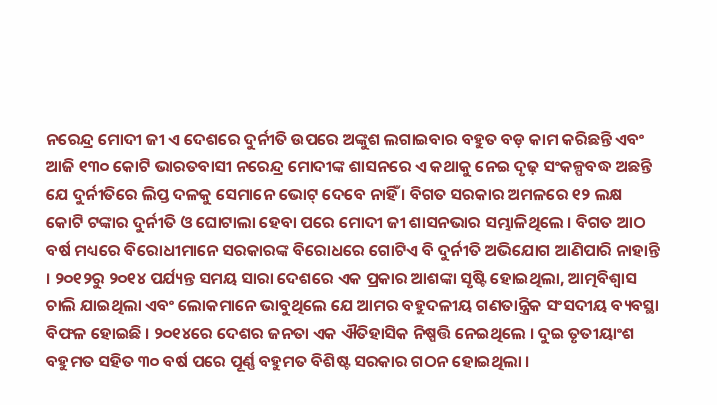ନରେନ୍ଦ୍ର ମୋଦୀ ଜୀ ଏ ଦେଶରେ ଦୁର୍ନୀତି ଉପରେ ଅଙ୍କୁଶ ଲଗାଇବାର ବହୁତ ବଡ଼ କାମ କରିଛନ୍ତି ଏବଂ ଆଜି ୧୩୦ କୋଟି ଭାରତବାସୀ ନରେନ୍ଦ୍ର ମୋଦୀଙ୍କ ଶାସନରେ ଏ କଥାକୁ ନେଇ ଦୃଢ଼ ସଂକଳ୍ପବଦ୍ଧ ଅଛନ୍ତି ଯେ ଦୁର୍ନୀତିରେ ଲିପ୍ତ ଦଳକୁ ସେମାନେ ଭୋଟ୍‌ ଦେବେ ନାହିଁ । ବିଗତ ସରକାର ଅମଳରେ ୧୨ ଲକ୍ଷ କୋଟି ଟଙ୍କାର ଦୁର୍ନୀତି ଓ ଘୋଟାଲା ହେବା ପରେ ମୋଦୀ ଜୀ ଶାସନଭାର ସମ୍ଭାଳିଥିଲେ । ବିଗତ ଆଠ ବର୍ଷ ମଧ୍ୟରେ ବିରୋଧୀମାନେ ସରକାରଙ୍କ ବିରୋଧରେ ଗୋଟିଏ ବି ଦୁର୍ନୀତି ଅଭିଯୋଗ ଆଣିପାରି ନାହାନ୍ତି । ୨୦୧୨ରୁ ୨୦୧୪ ପର୍ଯ୍ୟନ୍ତ ସମୟ ସାରା ଦେଶରେ ଏକ ପ୍ରକାର ଆଶଙ୍କା ସୃଷ୍ଟି ହୋଇଥିଲା, ଆତ୍ମବିଶ୍ୱାସ ଚାଲି ଯାଇଥିଲା ଏବଂ ଲୋକମାନେ ଭାବୁଥିଲେ ଯେ ଆମର ବହୁଦଳୀୟ ଗଣତାନ୍ତ୍ରିକ ସଂସଦୀୟ ବ୍ୟବସ୍ଥା ବିଫଳ ହୋଇଛି । ୨୦୧୪ରେ ଦେଶର ଜନତା ଏକ ଐତିହାସିକ ନିଷ୍ପତ୍ତି ନେଇଥିଲେ । ଦୁଇ ତୃତୀୟାଂଶ ବହୁମତ ସହିତ ୩୦ ବର୍ଷ ପରେ ପୂର୍ଣ୍ଣ ବହୁମତ ବିଶିଷ୍ଟ ସରକାର ଗଠନ ହୋଇଥିଲା ।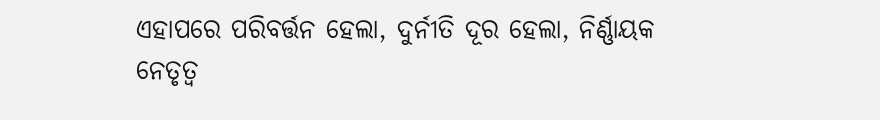ଏହାପରେ ପରିବର୍ତ୍ତନ ହେଲା, ଦୁର୍ନୀତି ଦୂର ହେଲା, ନିର୍ଣ୍ଣାୟକ ନେତୃତ୍ୱ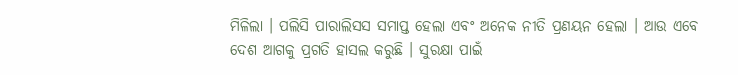ମିଳିଲା । ପଲିସି ପାରାଲିସସ ସମାପ୍ତ ହେଲା ଏବଂ ଅନେକ ନୀତି ପ୍ରଣୟନ ହେଲା । ଆଉ ଏବେ ଦେଶ ଆଗକୁ ପ୍ରଗତି ହାସଲ କରୁଛି । ସୁରକ୍ଷା ପାଇଁ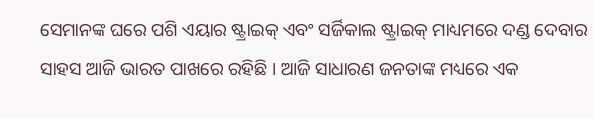ସେମାନଙ୍କ ଘରେ ପଶି ଏୟାର ଷ୍ଟ୍ରାଇକ୍‌ ଏବଂ ସର୍ଜିକାଲ ଷ୍ଟ୍ରାଇକ୍‌ ମାଧ୍ୟମରେ ଦଣ୍ଡ ଦେବାର ସାହସ ଆଜି ଭାରତ ପାଖରେ ରହିଛି । ଆଜି ସାଧାରଣ ଜନତାଙ୍କ ମଧ୍ୟରେ ଏକ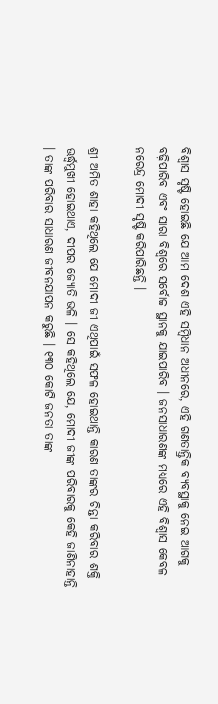ବିଶ୍ୱାସ ସୃଷ୍ଟି ହୋଇଛି ଯେ ଆମ ଦେଶ ଏହି ସମ୍ବିଧାନ ଅଧୀନରେ, ଏହି ଗଣତାନ୍ତ୍ରିକ ବ୍ୟବସ୍ଥାକୁ ନେଇ ଆଗକୁ ବଢ଼ିପାରିବ ଏବଂ ସାରା ବିଶ୍ୱରେ ସର୍ବୋଚ୍ଚ ସ୍ଥାନକୁ ଯାଇପାରିବ । ଜନସାଧାରଣଙ୍କ ମଧ୍ୟରେ ଏହି ବିଶ୍ୱାସ କେବଳ ନରେନ୍ଦ୍ର ମୋଦୀ ସୃଷ୍ଟି କରିପାରିଛନ୍ତି ।

ଶ୍ରୀ ଅମିତ ଶାହା କହିଥିଲେ ଯେ ମୋଦୀ ଜୀ ଏଥିପାଇଁ ସଫଳ ହୋଇଥାନ୍ତି କାରଣ ତାଙ୍କର ଚିନ୍ତା କରିବାର ଶକ୍ତି ଊର୍ଦ୍ଧ୍ବମୁଖୀ ହୋଇଥାଏ, ଦୀପର ଜ୍ୟୋତି ଭଳି । ସେ କହିଥିଲେ ଯେ, ମୋଦୀ ଜୀଙ୍କ ପରିବାରକୁ କେହି ଜାଣିନାହାନ୍ତି । ତାଙ୍କ ପରିବାର ସାଧାରଣ ଜୀବନଯାପନ କରୁଛି । ୧୩୦ କୋଟି ଜନତା ତାଙ୍କ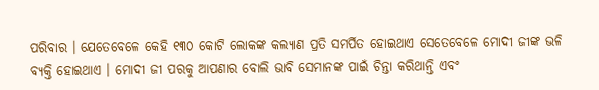ପରିବାର । ଯେତେବେଳେ କେହି ୧୩୦ କୋଟି ଲୋକଙ୍କ କଲ୍ୟାଣ ପ୍ରତି ସମର୍ପିତ ହୋଇଥାଏ ସେତେବେଳେ ମୋଦୀ ଜୀଙ୍କ ଭଳି ବ୍ୟକ୍ତି ହୋଇଥାଏ । ମୋଦୀ ଜୀ ପରକୁ ଆପଣାର ବୋଲି ଭାବି ସେମାନଙ୍କ ପାଇଁ ଚିନ୍ତା କରିଥାନ୍ତି ଏବଂ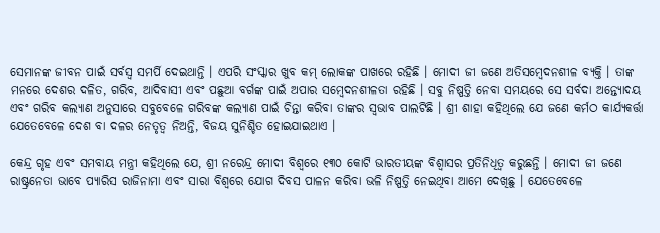ସେମାନଙ୍କ ଜୀବନ ପାଇଁ ସର୍ବସ୍ୱ ସମର୍ପି ଦେଇଥାନ୍ତି । ଏପରି ସଂସ୍କାର ଖୁବ କମ୍‌ ଲୋକଙ୍କ ପାଖରେ ରହିଛି । ମୋଦୀ ଜୀ ଜଣେ ଅତିସମ୍ବେଦନଶୀଳ ବ୍ୟକ୍ତି । ତାଙ୍କ ମନରେ ଦେଶର ଦଳିତ, ଗରିବ, ଆଦିବାସୀ ଏବଂ ପଛୁଆ ବର୍ଗଙ୍କ ପାଇଁ ଅପାର ସମ୍ବେଦନଶୀଳତା ରହିଛି । ସବୁ ନିଷ୍ପତ୍ତି ନେବା ସମୟରେ ସେ ସର୍ବଦା ଅନ୍ତ୍ୟୋଦୟ ଏବଂ ଗରିବ କଲ୍ୟାଣ ଅନୁସାରେ ସବୁବେଳେ ଗରିବଙ୍କ କଲ୍ୟାଣ ପାଇଁ ଚିନ୍ତା କରିବା ତାଙ୍କର ସ୍ୱଭାବ ପାଲଟିଛି । ଶ୍ରୀ ଶାହା କହିଥିଲେ ଯେ ଜଣେ କର୍ମଠ କାର୍ଯ୍ୟକର୍ତ୍ତା ଯେତେବେଳେ ଦେଶ ବା ଦଳର ନେତୃତ୍ୱ ନିଅନ୍ତି, ବିଜୟ ସୁନିଶ୍ଚିତ ହୋଇଯାଇଥାଏ ।

କେନ୍ଦ୍ର ଗୃହ ଏବଂ ସମବାୟ ମନ୍ତ୍ରୀ କହିଥିଲେ ଯେ, ଶ୍ରୀ ନରେନ୍ଦ୍ର ମୋଦୀ ବିଶ୍ୱରେ ୧୩୦ କୋଟି ଭାରତୀୟଙ୍କ ବିଶ୍ୱାସର ପ୍ରତିନିଧିତ୍ୱ କରୁଛନ୍ତି । ମୋଦୀ ଜୀ ଜଣେ ରାଷ୍ଟ୍ରନେତା ଭାବେ ପ୍ୟାରିସ ରାଜିନାମା ଏବଂ ସାରା ବିଶ୍ୱରେ ଯୋଗ ଦିବସ ପାଳନ କରିବା ଭଳି ନିଷ୍ପତ୍ତି ନେଇଥିବା ଆମେ ଦେଖିଛୁ । ଯେତେବେଳେ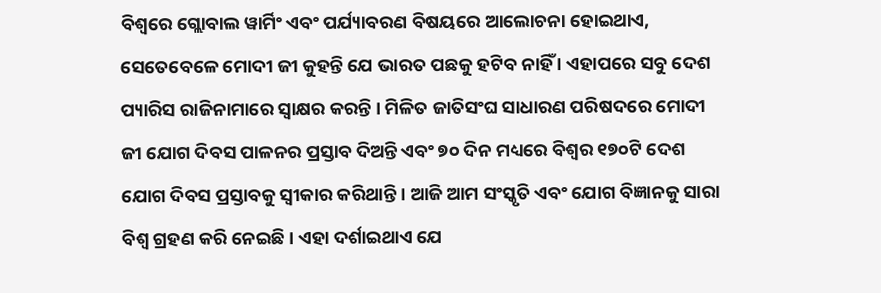ବିଶ୍ୱରେ ଗ୍ଲୋବାଲ ୱାର୍ମିଂ ଏବଂ ପର୍ଯ୍ୟାବରଣ ବିଷୟରେ ଆଲୋଚନା ହୋଇଥାଏ, ସେତେବେଳେ ମୋଦୀ ଜୀ କୁହନ୍ତି ଯେ ଭାରତ ପଛକୁ ହଟିବ ନାହିଁ । ଏହାପରେ ସବୁ ଦେଶ ପ୍ୟାରିସ ରାଜିନାମାରେ ସ୍ୱାକ୍ଷର କରନ୍ତି । ମିଳିତ ଜାତିସଂଘ ସାଧାରଣ ପରିଷଦରେ ମୋଦୀ ଜୀ ଯୋଗ ଦିବସ ପାଳନର ପ୍ରସ୍ତାବ ଦିଅନ୍ତି ଏବଂ ୭୦ ଦିନ ମଧ୍ୟରେ ବିଶ୍ୱର ୧୭୦ଟି ଦେଶ ଯୋଗ ଦିବସ ପ୍ରସ୍ତାବକୁ ସ୍ୱୀକାର କରିଥାନ୍ତି । ଆଜି ଆମ ସଂସ୍କୃତି ଏବଂ ଯୋଗ ବିଜ୍ଞାନକୁ ସାରା ବିଶ୍ୱ ଗ୍ରହଣ କରି ନେଇଛି । ଏହା ଦର୍ଶାଇଥାଏ ଯେ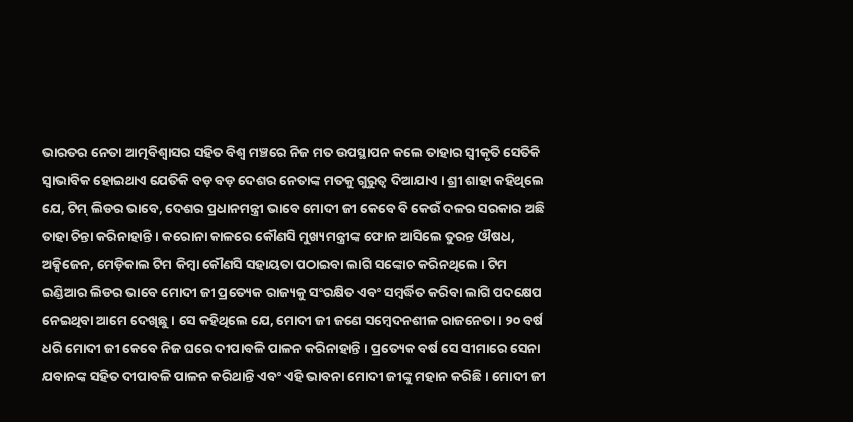ଭାରତର ନେତା ଆତ୍ମବିଶ୍ୱାସର ସହିତ ବିଶ୍ୱ ମଞ୍ଚରେ ନିଜ ମତ ଉପସ୍ଥାପନ କଲେ ତାହାର ସ୍ୱୀକୃତି ସେତିକି ସ୍ୱାଭାବିକ ହୋଇଥାଏ ଯେତିକି ବଡ଼ ବଡ଼ ଦେଶର ନେତାଙ୍କ ମତକୁ ଗୁରୁତ୍ୱ ଦିଆଯାଏ । ଶ୍ରୀ ଶାହା କହିଥିଲେ ଯେ, ଟିମ୍‌ ଲିଡର ଭାବେ, ଦେଶର ପ୍ରଧାନମନ୍ତ୍ରୀ ଭାବେ ମୋଦୀ ଜୀ କେବେ ବି କେଉଁ ଦଳର ସରକାର ଅଛି ତାହା ଚିନ୍ତା କରିନାହାନ୍ତି । କରୋନା କାଳରେ କୌଣସି ମୁଖ୍ୟମନ୍ତ୍ରୀଙ୍କ ଫୋନ ଆସିଲେ ତୁରନ୍ତ ଔଷଧ, ଅକ୍ସିଜେନ, ମେଡ଼ିକାଲ ଟିମ କିମ୍ବା କୌଣସି ସହାୟତା ପଠାଇବା ଲାଗି ସଙ୍କୋଚ କରିନଥିଲେ । ଟିମ ଇଣ୍ଡିଆର ଲିଡର ଭାବେ ମୋଦୀ ଜୀ ପ୍ରତ୍ୟେକ ରାଜ୍ୟକୁ ସଂରକ୍ଷିତ ଏବଂ ସମ୍ବର୍ଦ୍ଧିତ କରିବା ଲାଗି ପଦକ୍ଷେପ ନେଇଥିବା ଆମେ ଦେଖିଛୁ । ସେ କହିଥିଲେ ଯେ, ମୋଦୀ ଜୀ ଜଣେ ସମ୍ବେଦନଶୀଳ ରାଜନେତା । ୨୦ ବର୍ଷ ଧରି ମୋଦୀ ଜୀ କେବେ ନିଜ ଘରେ ଦୀପାବଳି ପାଳନ କରିନାହାନ୍ତି । ପ୍ରତ୍ୟେକ ବର୍ଷ ସେ ସୀମାରେ ସେନା ଯବାନଙ୍କ ସହିତ ଦୀପାବଳି ପାଳନ କରିଥାନ୍ତି ଏବଂ ଏହି ଭାବନା ମୋଦୀ ଜୀଙ୍କୁ ମହାନ କରିଛି । ମୋଦୀ ଜୀ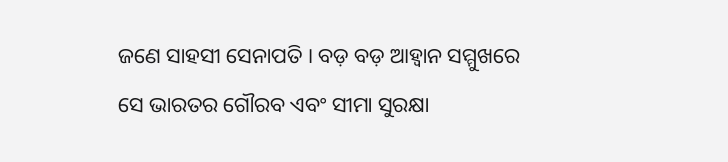ଜଣେ ସାହସୀ ସେନାପତି । ବଡ଼ ବଡ଼ ଆହ୍ୱାନ ସମ୍ମୁଖରେ ସେ ଭାରତର ଗୌରବ ଏବଂ ସୀମା ସୁରକ୍ଷା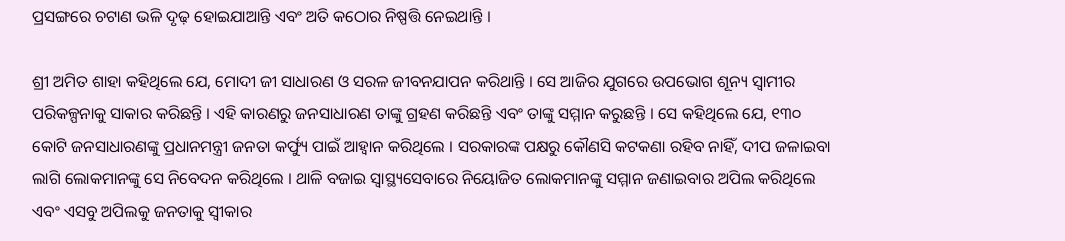ପ୍ରସଙ୍ଗରେ ଚଟାଣ ଭଳି ଦୃଢ଼ ହୋଇଯାଆନ୍ତି ଏବଂ ଅତି କଠୋର ନିଷ୍ପତ୍ତି ନେଇଥାନ୍ତି ।

ଶ୍ରୀ ଅମିତ ଶାହା କହିଥିଲେ ଯେ, ମୋଦୀ ଜୀ ସାଧାରଣ ଓ ସରଳ ଜୀବନଯାପନ କରିଥାନ୍ତି । ସେ ଆଜିର ଯୁଗରେ ଉପଭୋଗ ଶୂନ୍ୟ ସ୍ୱାମୀର ପରିକଳ୍ପନାକୁ ସାକାର କରିଛନ୍ତି । ଏହି କାରଣରୁ ଜନସାଧାରଣ ତାଙ୍କୁ ଗ୍ରହଣ କରିଛନ୍ତି ଏବଂ ତାଙ୍କୁ ସମ୍ମାନ କରୁଛନ୍ତି । ସେ କହିଥିଲେ ଯେ, ୧୩୦ କୋଟି ଜନସାଧାରଣଙ୍କୁ ପ୍ରଧାନମନ୍ତ୍ରୀ ଜନତା କର୍ଫ୍ୟୁ ପାଇଁ ଆହ୍ୱାନ କରିଥିଲେ । ସରକାରଙ୍କ ପକ୍ଷରୁ କୌଣସି କଟକଣା ରହିବ ନାହିଁ, ଦୀପ ଜଳାଇବା ଲାଗି ଲୋକମାନଙ୍କୁ ସେ ନିବେଦନ କରିଥିଲେ । ଥାଳି ବଜାଇ ସ୍ୱାସ୍ଥ୍ୟସେବାରେ ନିୟୋଜିତ ଲୋକମାନଙ୍କୁ ସମ୍ମାନ ଜଣାଇବାର ଅପିଲ କରିଥିଲେ ଏବଂ ଏସବୁ ଅପିଲକୁ ଜନତାକୁ ସ୍ୱୀକାର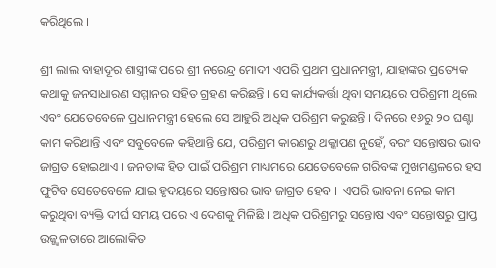କରିଥିଲେ ।

ଶ୍ରୀ ଲାଲ ବାହାଦୂର ଶାସ୍ତ୍ରୀଙ୍କ ପରେ ଶ୍ରୀ ନରେନ୍ଦ୍ର ମୋଦୀ ଏପରି ପ୍ରଥମ ପ୍ରଧାନମନ୍ତ୍ରୀ, ଯାହାଙ୍କର ପ୍ରତ୍ୟେକ କଥାକୁ ଜନସାଧାରଣ ସମ୍ମାନର ସହିତ ଗ୍ରହଣ କରିଛନ୍ତି । ସେ କାର୍ଯ୍ୟକର୍ତ୍ତା ଥିବା ସମୟରେ ପରିଶ୍ରମୀ ଥିଲେ ଏବଂ ଯେତେବେଳେ ପ୍ରଧାନମନ୍ତ୍ରୀ ହେଲେ ସେ ଆହୁରି ଅଧିକ ପରିଶ୍ରମ କରୁଛନ୍ତି । ଦିନରେ ୧୬ରୁ ୨୦ ଘଣ୍ଟା କାମ କରିଥାନ୍ତି ଏବଂ ସବୁବେଳେ କହିଥାନ୍ତି ଯେ, ପରିଶ୍ରମ କାରଣରୁ ଥକ୍କାପଣ ନୁହେଁ, ବରଂ ସନ୍ତୋଷର ଭାବ ଜାଗ୍ରତ ହୋଇଥାଏ । ଜନତାଙ୍କ ହିତ ପାଇଁ ପରିଶ୍ରମ ମାଧ୍ୟମରେ ଯେତେବେଳେ ଗରିବଙ୍କ ମୁଖମଣ୍ଡଳରେ ହସ ଫୁଟିବ ସେତେବେଳେ ଯାଇ ହୃଦୟରେ ସନ୍ତୋଷର ଭାବ ଜାଗ୍ରତ ହେବ ।  ଏପରି ଭାବନା ନେଇ କାମ କରୁଥିବା ବ୍ୟକ୍ତି ଦୀର୍ଘ ସମୟ ପରେ ଏ ଦେଶକୁ ମିଳିଛି । ଅଧିକ ପରିଶ୍ରମରୁ ସନ୍ତୋଷ ଏବଂ ସନ୍ତୋଷରୁ ପ୍ରାପ୍ତ ଉଜ୍ଜ୍ବଳତାରେ ଆଲୋକିତ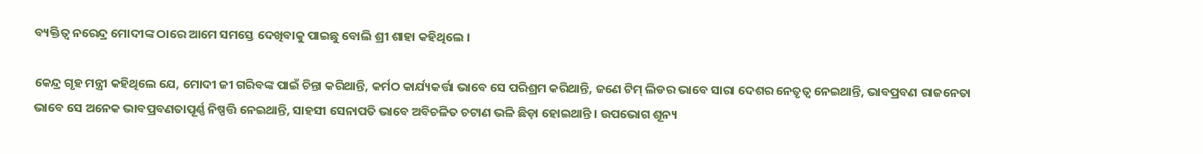ବ୍ୟକ୍ତିତ୍ୱ ନରେନ୍ଦ୍ର ମୋଦୀଙ୍କ ଠାରେ ଆମେ ସମସ୍ତେ ଦେଖିବାକୁ ପାଇଛୁ ବୋଲି ଶ୍ରୀ ଶାହା କହିଥିଲେ ।

କେନ୍ଦ୍ର ଗୃହ ମନ୍ତ୍ରୀ କହିଥିଲେ ଯେ, ମୋଦୀ ଜୀ ଗରିବଙ୍କ ପାଇଁ ଚିନ୍ତା କରିଥାନ୍ତି, କର୍ମଠ କାର୍ଯ୍ୟକର୍ତ୍ତା ଭାବେ ସେ ପରିଶ୍ରମ କରିଥାନ୍ତି, ଜଣେ ଟିମ୍‌ ଲିଡର ଭାବେ ସାରା ଦେଶର ନେତୃତ୍ୱ ନେଇଥାନ୍ତି, ଭାବପ୍ରବଣ ରାଜନେତା ଭାବେ ସେ ଅନେକ ଭାବପ୍ରବଣତାପୂର୍ଣ୍ଣ ନିଷ୍ପତ୍ତି ନେଇଥାନ୍ତି, ସାହସୀ ସେନାପତି ଭାବେ ଅବିଚଳିତ ଚଟାଣ ଭଳି ଛିଡ଼ା ହୋଇଥାନ୍ତି । ଉପଭୋଗ ଶୂନ୍ୟ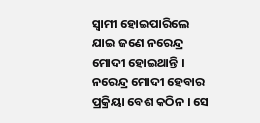ସ୍ୱାମୀ ହୋଇପାରିଲେ ଯାଇ ଜଣେ ନରେନ୍ଦ୍ର ମୋଦୀ ହୋଇଥାନ୍ତି ।  ନରେନ୍ଦ୍ର ମୋଦୀ ହେବାର ପ୍ରକ୍ରିୟା ବେଶ କଠିନ । ସେ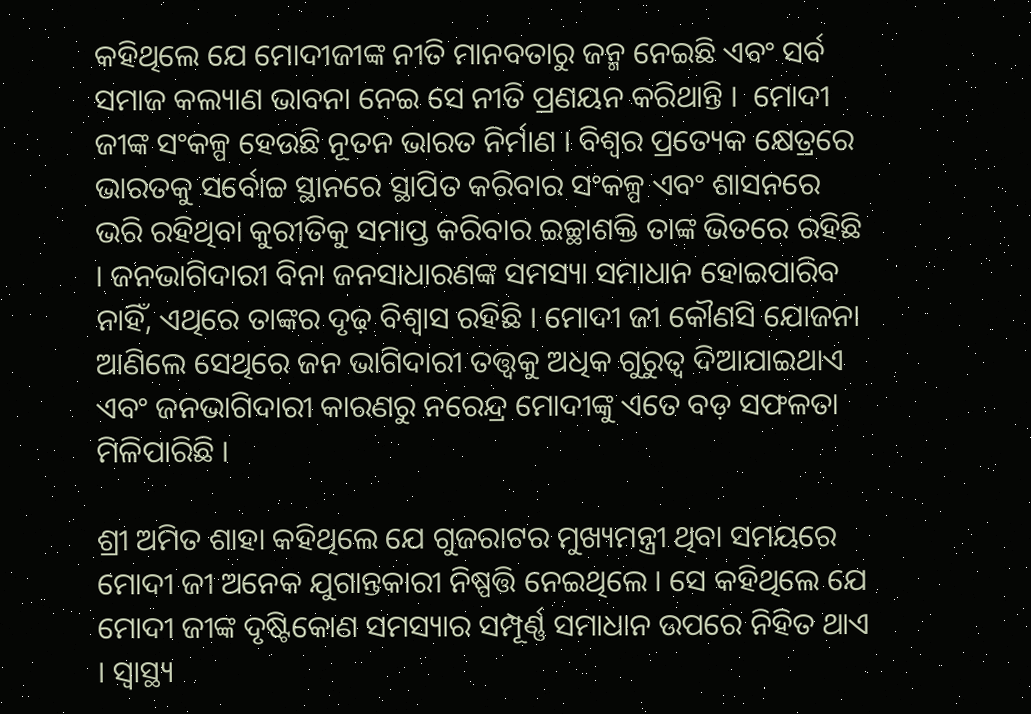କହିଥିଲେ ଯେ ମୋଦୀଜୀଙ୍କ ନୀତି ମାନବତାରୁ ଜନ୍ମ ନେଇଛି ଏବଂ ସର୍ବ ସମାଜ କଲ୍ୟାଣ ଭାବନା ନେଇ ସେ ନୀତି ପ୍ରଣୟନ କରିଥାନ୍ତି ।  ମୋଦୀ ଜୀଙ୍କ ସଂକଳ୍ପ ହେଉଛି ନୂତନ ଭାରତ ନିର୍ମାଣ । ବିଶ୍ୱର ପ୍ରତ୍ୟେକ କ୍ଷେତ୍ରରେ ଭାରତକୁ ସର୍ବୋଚ୍ଚ ସ୍ଥାନରେ ସ୍ଥାପିତ କରିବାର ସଂକଳ୍ପ ଏବଂ ଶାସନରେ ଭରି ରହିଥିବା କୁରୀତିକୁ ସମାପ୍ତ କରିବାର ଇଚ୍ଛାଶକ୍ତି ତାଙ୍କ ଭିତରେ ରହିଛି । ଜନଭାଗିଦାରୀ ବିନା ଜନସାଧାରଣଙ୍କ ସମସ୍ୟା ସମାଧାନ ହୋଇପାରିବ ନାହିଁ, ଏଥିରେ ତାଙ୍କର ଦୃଢ଼ ବିଶ୍ୱାସ ରହିଛି । ମୋଦୀ ଜୀ କୌଣସି ଯୋଜନା ଆଣିଲେ ସେଥିରେ ଜନ ଭାଗିଦାରୀ ତତ୍ତ୍ବକୁ ଅଧିକ ଗୁରୁତ୍ୱ ଦିଆଯାଇଥାଏ ଏବଂ ଜନଭାଗିଦାରୀ କାରଣରୁ ନରେନ୍ଦ୍ର ମୋଦୀଙ୍କୁ ଏତେ ବଡ଼ ସଫଳତା ମିଳିପାରିଛି ।

ଶ୍ରୀ ଅମିତ ଶାହା କହିଥିଲେ ଯେ ଗୁଜରାଟର ମୁଖ୍ୟମନ୍ତ୍ରୀ ଥିବା ସମୟରେ ମୋଦୀ ଜୀ ଅନେକ ଯୁଗାନ୍ତକାରୀ ନିଷ୍ପତ୍ତି ନେଇଥିଲେ । ସେ କହିଥିଲେ ଯେ ମୋଦୀ ଜୀଙ୍କ ଦୃଷ୍ଟିକୋଣ ସମସ୍ୟାର ସମ୍ପୂର୍ଣ୍ଣ ସମାଧାନ ଉପରେ ନିହିତ ଥାଏ । ସ୍ୱାସ୍ଥ୍ୟ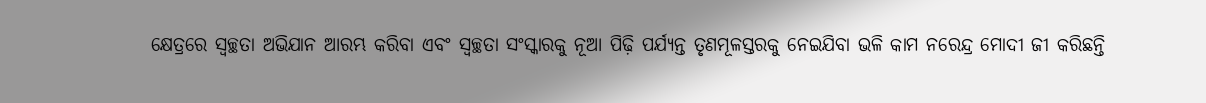କ୍ଷେତ୍ରରେ ସ୍ୱଚ୍ଛତା ଅଭିଯାନ ଆରମ୍ଭ କରିବା ଏବଂ ସ୍ୱଚ୍ଛତା ସଂସ୍କାରକୁ ନୂଆ ପିଢ଼ି ପର୍ଯ୍ୟନ୍ତ ତୃଣମୂଳସ୍ତରକୁ ନେଇଯିବା ଭଳି କାମ ନରେନ୍ଦ୍ର ମୋଦୀ ଜୀ କରିଛନ୍ତି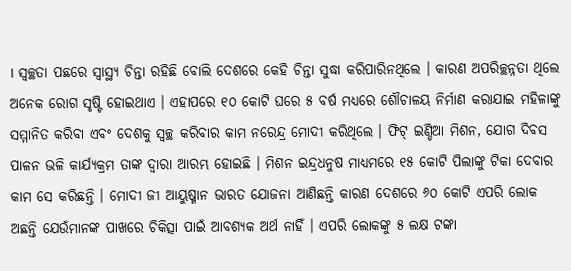। ସ୍ୱଚ୍ଛତା ପଛରେ ସ୍ୱାସ୍ଥ୍ୟ ଚିନ୍ତା ରହିଛି ବୋଲି ଦେଶରେ କେହି ଚିନ୍ତା ସୁଦ୍ଧା କରିପାରିନଥିଲେ । କାରଣ ଅପରିଚ୍ଛନ୍ନତା ଥିଲେ ଅନେକ ରୋଗ ସୃଷ୍ଟି ହୋଇଥାଏ । ଏହାପରେ ୧୦ କୋଟି ଘରେ ୫ ବର୍ଷ ମଧ୍ୟରେ ଶୌଚାଳୟ ନିର୍ମାଣ କରାଯାଇ ମହିଳାଙ୍କୁ ସମ୍ମାନିତ କରିବା ଏବଂ ଦେଶକୁ ସ୍ୱଚ୍ଛ କରିବାର କାମ ନରେନ୍ଦ୍ର ମୋଦୀ କରିଥିଲେ । ଫିଟ୍‌ ଇଣ୍ଡିଆ ମିଶନ, ଯୋଗ ଦିବସ ପାଳନ ଭଳି କାର୍ଯ୍ୟକ୍ରମ ତାଙ୍କ ଦ୍ୱାରା ଆରମ୍ଭ ହୋଇଛି । ମିଶନ ଇନ୍ଦ୍ରଧନୁଷ ମାଧ୍ୟମରେ ୧୫ କୋଟି ପିଲାଙ୍କୁ ଟିକା ଦେବାର କାମ ସେ କରିଛନ୍ତି । ମୋଦୀ ଜୀ ଆୟୁଷ୍ମାନ ଭାରତ ଯୋଜନା ଆଣିଛନ୍ତି କାରଣ ଦେଶରେ ୬୦ କୋଟି ଏପରି ଲୋକ ଅଛନ୍ତି ଯେଉଁମାନଙ୍କ ପାଖରେ ଚିକିତ୍ସା ପାଇଁ ଆବଶ୍ୟକ ଅର୍ଥ ନାହିଁ । ଏପରି ଲୋକଙ୍କୁ ୫ ଲକ୍ଷ ଟଙ୍କା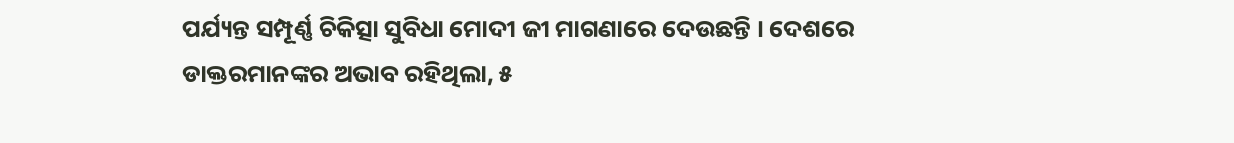ପର୍ଯ୍ୟନ୍ତ ସମ୍ପୂର୍ଣ୍ଣ ଚିକିତ୍ସା ସୁବିଧା ମୋଦୀ ଜୀ ମାଗଣାରେ ଦେଉଛନ୍ତି । ଦେଶରେ ଡାକ୍ତରମାନଙ୍କର ଅଭାବ ରହିଥିଲା, ୫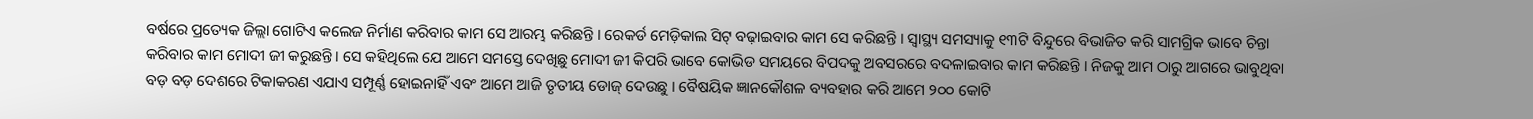ବର୍ଷରେ ପ୍ରତ୍ୟେକ ଜିଲ୍ଲା ଗୋଟିଏ କଲେଜ ନିର୍ମାଣ କରିବାର କାମ ସେ ଆରମ୍ଭ କରିଛନ୍ତି । ରେକର୍ଡ ମେଡ଼ିକାଲ ସିଟ୍‌ ବଢ଼ାଇବାର କାମ ସେ କରିଛନ୍ତି । ସ୍ୱାସ୍ଥ୍ୟ ସମସ୍ୟାକୁ ୧୩ଟି ବିନ୍ଦୁରେ ବିଭାଜିତ କରି ସାମଗ୍ରିକ ଭାବେ ଚିନ୍ତା କରିବାର କାମ ମୋଦୀ ଜୀ କରୁଛନ୍ତି । ସେ କହିଥିଲେ ଯେ ଆମେ ସମସ୍ତେ ଦେଖିଛୁ ମୋଦୀ ଜୀ କିପରି ଭାବେ କୋଭିଡ ସମୟରେ ବିପଦକୁ ଅବସରରେ ବଦଳାଇବାର କାମ କରିଛନ୍ତି । ନିଜକୁ ଆମ ଠାରୁ ଆଗରେ ଭାବୁଥିବା ବଡ଼ ବଡ଼ ଦେଶରେ ଟିକାକରଣ ଏଯାଏ ସମ୍ପୂର୍ଣ୍ଣ ହୋଇନାହିଁ ଏବଂ ଆମେ ଆଜି ତୃତୀୟ ଡୋଜ୍‌ ଦେଉଛୁ । ବୈଷୟିକ ଜ୍ଞାନକୌଶଳ ବ୍ୟବହାର କରି ଆମେ ୨୦୦ କୋଟି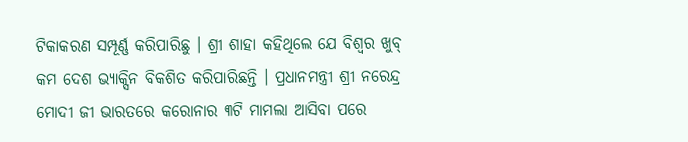ଟିକାକରଣ ସମ୍ପୂର୍ଣ୍ଣ କରିପାରିଛୁ । ଶ୍ରୀ ଶାହା କହିଥିଲେ ଯେ ବିଶ୍ୱର ଖୁବ୍‌ କମ ଦେଶ ଭ୍ୟାକ୍ସିନ ବିକଶିତ କରିପାରିଛନ୍ତି । ପ୍ରଧାନମନ୍ତ୍ରୀ ଶ୍ରୀ ନରେନ୍ଦ୍ର ମୋଦୀ ଜୀ ଭାରତରେ କରୋନାର ୩ଟି ମାମଲା ଆସିବା ପରେ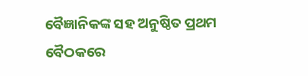ବୈଜ୍ଞାନିକଙ୍କ ସହ ଅନୁଷ୍ଠିତ ପ୍ରଥମ ବୈଠକରେ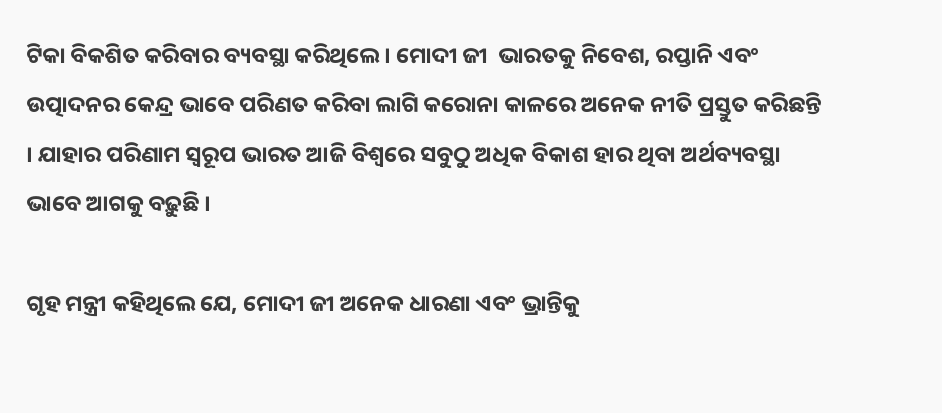ଟିକା ବିକଶିତ କରିବାର ବ୍ୟବସ୍ଥା କରିଥିଲେ । ମୋଦୀ ଜୀ  ଭାରତକୁ ନିବେଶ, ରପ୍ତାନି ଏବଂ ଉତ୍ପାଦନର କେନ୍ଦ୍ର ଭାବେ ପରିଣତ କରିବା ଲାଗି କରୋନା କାଳରେ ଅନେକ ନୀତି ପ୍ରସ୍ତୁତ କରିଛନ୍ତି । ଯାହାର ପରିଣାମ ସ୍ୱରୂପ ଭାରତ ଆଜି ବିଶ୍ୱରେ ସବୁଠୁ ଅଧିକ ବିକାଶ ହାର ଥିବା ଅର୍ଥବ୍ୟବସ୍ଥା ଭାବେ ଆଗକୁ ବଢ଼ୁଛି ।

ଗୃହ ମନ୍ତ୍ରୀ କହିଥିଲେ ଯେ, ମୋଦୀ ଜୀ ଅନେକ ଧାରଣା ଏବଂ ଭ୍ରାନ୍ତିକୁ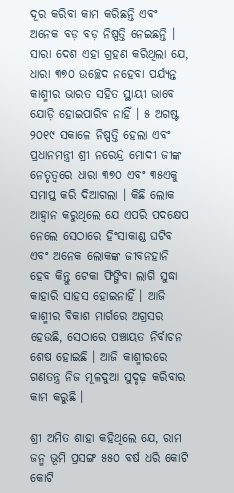ଦୂର କରିବା କାମ କରିଛନ୍ତି ଏବଂ ଅନେକ ବଡ଼ ବଡ଼ ନିଷ୍ପତ୍ତି ନେଇଛନ୍ତି । ସାରା ଦେଶ ଏହା ଗ୍ରହଣ କରିଥିଲା ଯେ, ଧାରା ୩୭୦ ଉଚ୍ଛେଦ ନହେବା ପର୍ଯ୍ୟନ୍ତ କାଶ୍ମୀର ଭାରତ ସହିତ ସ୍ଥାୟୀ ଭାବେ ଯୋଡ଼ି ହୋଇପାରିବ ନାହିଁ । ୫ ଅଗଷ୍ଟ ୨୦୧୯ ସକାଳେ ନିଷ୍ପତ୍ତି ହେଲା ଏବଂ ପ୍ରଧାନମନ୍ତ୍ରୀ ଶ୍ରୀ ନରେନ୍ଦ୍ର ମୋଦୀ ଜୀଙ୍କ ନେତୃତ୍ୱରେ ଧାରା ୩୭୦ ଏବଂ ୩୫ଏକୁ ସମାପ୍ତ କରି ଦିଆଗଲା । କିଛି ଲୋକ ଆହ୍ୱାନ କରୁଥିଲେ ଯେ ଏପରି ପଦକ୍ଷେପ ନେଲେ ସେଠାରେ ହିଂସାକାଣ୍ଡ ଘଟିବ ଏବଂ ଅନେକ ଲୋକଙ୍କ ଜୀବନହାନି ହେବ କିନ୍ତୁ ଟେକା ଫିଙ୍ଗିବା ଲାଗି ସୁଦ୍ଧା କାହାରି ସାହସ ହୋଇନାହିଁ । ଆଜି କାଶ୍ମୀର ବିକାଶ ମାର୍ଗରେ ଅଗ୍ରସର ହେଉଛି, ସେଠାରେ ପଞ୍ଚାୟତ ନିର୍ବାଚନ ଶେଷ ହୋଇଛି । ଆଜି କାଶ୍ମୀରରେ ଗଣତନ୍ତ୍ର ନିଜ ମୂଳଦୁଆ ସୁଦୃଢ଼ କରିବାର କାମ କରୁଛି ।

ଶ୍ରୀ ଅମିତ ଶାହା କହିଥିଲେ ଯେ, ରାମ ଜନ୍ମ ଭୂମି ପ୍ରସଙ୍ଗ ୫୫୦ ବର୍ଷ ଧରି କୋଟି କୋଟି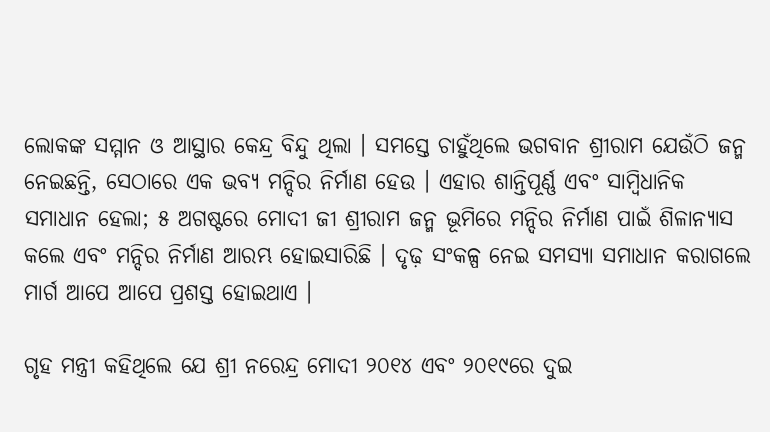ଲୋକଙ୍କ ସମ୍ମାନ ଓ ଆସ୍ଥାର କେନ୍ଦ୍ର ବିନ୍ଦୁ ଥିଲା । ସମସ୍ତେ ଚାହୁଁଥିଲେ ଭଗବାନ ଶ୍ରୀରାମ ଯେଉଁଠି ଜନ୍ମ ନେଇଛନ୍ତି, ସେଠାରେ ଏକ ଭବ୍ୟ ମନ୍ଦିର ନିର୍ମାଣ ହେଉ । ଏହାର ଶାନ୍ତିପୂର୍ଣ୍ଣ ଏବଂ ସାମ୍ବିଧାନିକ ସମାଧାନ ହେଲା; ୫ ଅଗଷ୍ଟରେ ମୋଦୀ ଜୀ ଶ୍ରୀରାମ ଜନ୍ମ ଭୂମିରେ ମନ୍ଦିର ନିର୍ମାଣ ପାଇଁ ଶିଳାନ୍ୟାସ କଲେ ଏବଂ ମନ୍ଦିର ନିର୍ମାଣ ଆରମ୍ଭ ହୋଇସାରିଛି । ଦୃଢ଼ ସଂକଳ୍ପ ନେଇ ସମସ୍ୟା ସମାଧାନ କରାଗଲେ ମାର୍ଗ ଆପେ ଆପେ ପ୍ରଶସ୍ତ ହୋଇଥାଏ ।

ଗୃହ ମନ୍ତ୍ରୀ କହିଥିଲେ ଯେ ଶ୍ରୀ ନରେନ୍ଦ୍ର ମୋଦୀ ୨୦୧୪ ଏବଂ ୨୦୧୯ରେ ଦୁଇ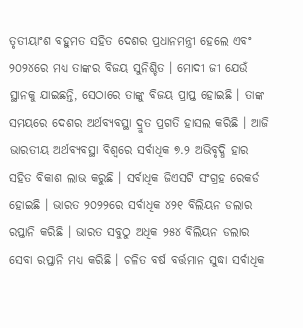ତୃତୀୟାଂଶ ବହୁମତ ସହିତ ଦେଶର ପ୍ରଧାନମନ୍ତ୍ରୀ ହେଲେ ଏବଂ ୨୦୨୪ରେ ମଧ୍ୟ ତାଙ୍କର ବିଜୟ ସୁନିଶ୍ଚିତ । ମୋଦୀ ଜୀ ଯେଉଁ ସ୍ଥାନକୁ ଯାଇଛନ୍ତି, ସେଠାରେ ତାଙ୍କୁ ବିଜୟ ପ୍ରାପ୍ତ ହୋଇଛି । ତାଙ୍କ ସମୟରେ ଦେଶର ଅର୍ଥବ୍ୟବସ୍ଥା ଦ୍ରୁତ ପ୍ରଗତି ହାସଲ କରିଛି । ଆଜି ଭାରତୀୟ ଅର୍ଥବ୍ୟବସ୍ଥା ବିଶ୍ୱରେ ସର୍ବାଧିକ ୭.୨ ଅଭିବୃଦ୍ଧି ହାର ସହିତ ବିକାଶ ଲାଭ କରୁଛି । ସର୍ବାଧିକ ଜିଏସଟି ସଂଗ୍ରହ ରେକର୍ଡ ହୋଇଛି । ଭାରତ ୨୦୨୨ରେ ସର୍ବାଧିକ ୪୨୧ ବିଲିୟନ ଡଲାର ରପ୍ତାନି କରିଛି । ଭାରତ ସବୁଠୁ ଅଧିକ ୨୫୪ ବିଲିୟନ ଡଲାର ସେବା ରପ୍ତାନି ମଧ୍ୟ କରିଛି । ଚଳିତ ବର୍ଷ ବର୍ତ୍ତମାନ ସୁଦ୍ଧା ସର୍ବାଧିକ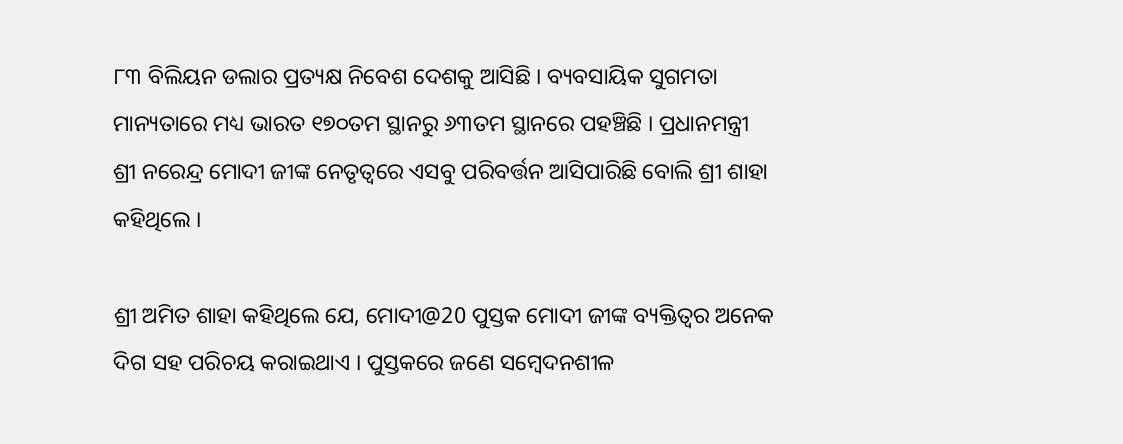୮୩ ବିଲିୟନ ଡଲାର ପ୍ରତ୍ୟକ୍ଷ ନିବେଶ ଦେଶକୁ ଆସିଛି । ବ୍ୟବସାୟିକ ସୁଗମତା ମାନ୍ୟତାରେ ମଧ୍ୟ ଭାରତ ୧୭୦ତମ ସ୍ଥାନରୁ ୬୩ତମ ସ୍ଥାନରେ ପହଞ୍ଚିଛି । ପ୍ରଧାନମନ୍ତ୍ରୀ ଶ୍ରୀ ନରେନ୍ଦ୍ର ମୋଦୀ ଜୀଙ୍କ ନେତୃତ୍ୱରେ ଏସବୁ ପରିବର୍ତ୍ତନ ଆସିପାରିଛି ବୋଲି ଶ୍ରୀ ଶାହା କହିଥିଲେ ।

ଶ୍ରୀ ଅମିତ ଶାହା କହିଥିଲେ ଯେ, ମୋଦୀ@20 ପୁସ୍ତକ ମୋଦୀ ଜୀଙ୍କ ବ୍ୟକ୍ତିତ୍ୱର ଅନେକ ଦିଗ ସହ ପରିଚୟ କରାଇଥାଏ । ପୁସ୍ତକରେ ଜଣେ ସମ୍ବେଦନଶୀଳ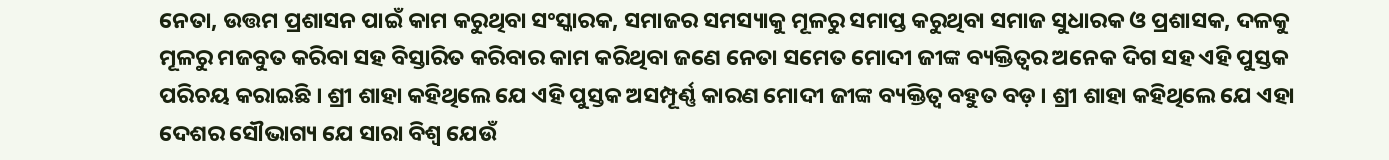ନେତା, ଉତ୍ତମ ପ୍ରଶାସନ ପାଇଁ କାମ କରୁଥିବା ସଂସ୍କାରକ, ସମାଜର ସମସ୍ୟାକୁ ମୂଳରୁ ସମାପ୍ତ କରୁଥିବା ସମାଜ ସୁଧାରକ ଓ ପ୍ରଶାସକ, ଦଳକୁ ମୂଳରୁ ମଜବୁତ କରିବା ସହ ବିସ୍ତାରିତ କରିବାର କାମ କରିଥିବା ଜଣେ ନେତା ସମେତ ମୋଦୀ ଜୀଙ୍କ ବ୍ୟକ୍ତିତ୍ୱର ଅନେକ ଦିଗ ସହ ଏହି ପୁସ୍ତକ ପରିଚୟ କରାଇଛି । ଶ୍ରୀ ଶାହା କହିଥିଲେ ଯେ ଏହି ପୁସ୍ତକ ଅସମ୍ପୂର୍ଣ୍ଣ କାରଣ ମୋଦୀ ଜୀଙ୍କ ବ୍ୟକ୍ତିତ୍ୱ ବହୁତ ବଡ଼ । ଶ୍ରୀ ଶାହା କହିଥିଲେ ଯେ ଏହା ଦେଶର ସୌଭାଗ୍ୟ ଯେ ସାରା ବିଶ୍ୱ ଯେଉଁ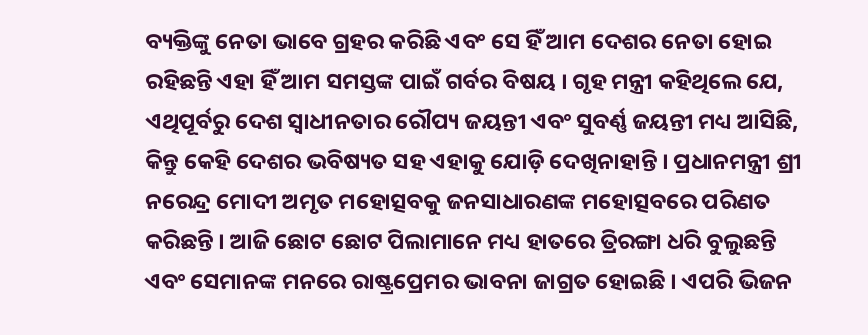ବ୍ୟକ୍ତିଙ୍କୁ ନେତା ଭାବେ ଗ୍ରହର କରିଛି ଏବଂ ସେ ହିଁ ଆମ ଦେଶର ନେତା ହୋଇ ରହିଛନ୍ତି ଏହା ହିଁ ଆମ ସମସ୍ତଙ୍କ ପାଇଁ ଗର୍ବର ବିଷୟ । ଗୃହ ମନ୍ତ୍ରୀ କହିଥିଲେ ଯେ, ଏଥିପୂର୍ବରୁ ଦେଶ ସ୍ୱାଧୀନତାର ରୌପ୍ୟ ଜୟନ୍ତୀ ଏବଂ ସୁବର୍ଣ୍ଣ ଜୟନ୍ତୀ ମଧ୍ୟ ଆସିଛି, କିନ୍ତୁ କେହି ଦେଶର ଭବିଷ୍ୟତ ସହ ଏହାକୁ ଯୋଡ଼ି ଦେଖିନାହାନ୍ତି । ପ୍ରଧାନମନ୍ତ୍ରୀ ଶ୍ରୀ ନରେନ୍ଦ୍ର ମୋଦୀ ଅମୃତ ମହୋତ୍ସବକୁ ଜନସାଧାରଣଙ୍କ ମହୋତ୍ସବରେ ପରିଣତ କରିଛନ୍ତି । ଆଜି ଛୋଟ ଛୋଟ ପିଲାମାନେ ମଧ୍ୟ ହାତରେ ତ୍ରିରଙ୍ଗା ଧରି ବୁଲୁଛନ୍ତି ଏବଂ ସେମାନଙ୍କ ମନରେ ରାଷ୍ଟ୍ରପ୍ରେମର ଭାବନା ଜାଗ୍ରତ ହୋଇଛି । ଏପରି ଭିଜନ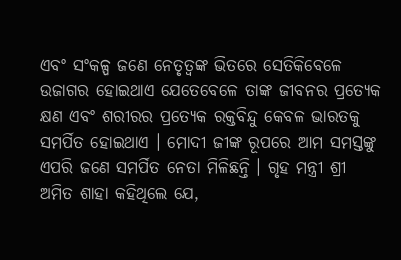ଏବଂ ସଂକଳ୍ପ ଜଣେ ନେତୃତ୍ୱଙ୍କ ଭିତରେ ସେତିକିବେଳେ ଉଜାଗର ହୋଇଥାଏ ଯେତେବେଳେ ତାଙ୍କ ଜୀବନର ପ୍ରତ୍ୟେକ କ୍ଷଣ ଏବଂ ଶରୀରର ପ୍ରତ୍ୟେକ ରକ୍ତବିନ୍ଦୁ କେବଳ ଭାରତକୁ ସମର୍ପିତ ହୋଇଥାଏ । ମୋଦୀ ଜୀଙ୍କ ରୂପରେ ଆମ ସମସ୍ତଙ୍କୁ ଏପରି ଜଣେ ସମର୍ପିତ ନେତା ମିଳିଛନ୍ତି । ଗୃହ ମନ୍ତ୍ରୀ ଶ୍ରୀ ଅମିତ ଶାହା କହିଥିଲେ ଯେ,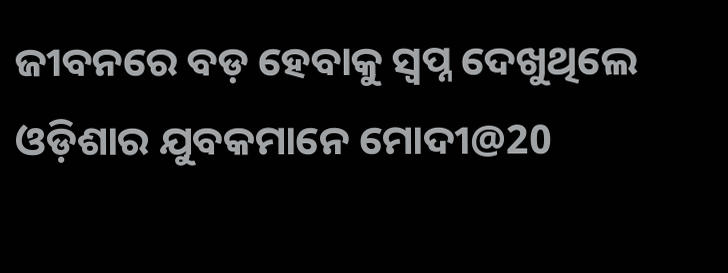ଜୀବନରେ ବଡ଼ ହେବାକୁ ସ୍ୱପ୍ନ ଦେଖୁଥିଲେ ଓଡ଼ିଶାର ଯୁବକମାନେ ମୋଦୀ@20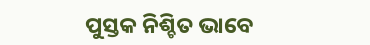ପୁସ୍ତକ ନିଶ୍ଚିତ ଭାବେ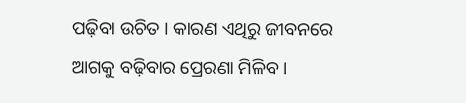ପଢ଼ିବା ଉଚିତ । କାରଣ ଏଥିରୁ ଜୀବନରେ ଆଗକୁ ବଢ଼ିବାର ପ୍ରେରଣା ମିଳିବ ।